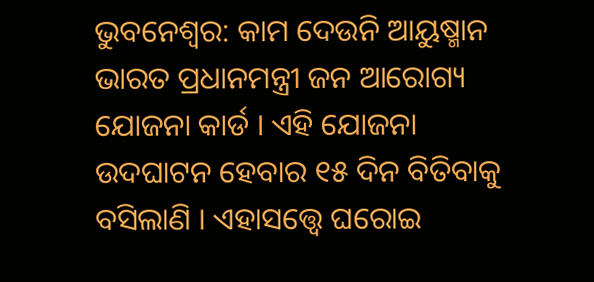ଭୁବନେଶ୍ୱର: କାମ ଦେଉନି ଆୟୁଷ୍ମାନ ଭାରତ ପ୍ରଧାନମନ୍ତ୍ରୀ ଜନ ଆରୋଗ୍ୟ ଯୋଜନା କାର୍ଡ । ଏହି ଯୋଜନା ଉଦଘାଟନ ହେବାର ୧୫ ଦିନ ବିତିବାକୁ ବସିଲାଣି । ଏହାସତ୍ତ୍ୱେ ଘରୋଇ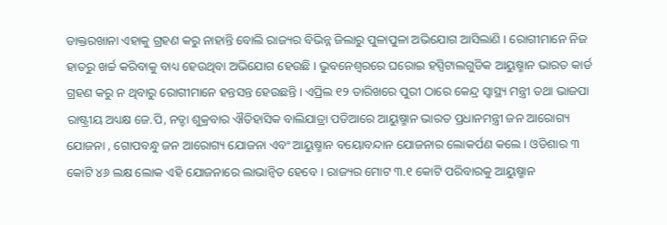ଡାକ୍ତରଖାନା ଏହାକୁ ଗ୍ରହଣ କରୁ ନାହାନ୍ତି ବୋଲି ରାଜ୍ୟର ବିଭିନ୍ନ ଜିଲାରୁ ପୁଳାପୁଳା ଅଭିଯୋଗ ଆସିଲାଣି । ରୋଗୀମାନେ ନିଜ ହାତରୁ ଖର୍ଚ୍ଚ କରିବାକୁ ବାଧ୍ୟ ହେଉଥିବା ଅଭିଯୋଗ ହେଉଛି । ଭୁବନେଶ୍ୱରରେ ଘରୋଇ ହସ୍ପିଟାଲଗୁଡିକ ଆୟୁଷ୍ମାନ ଭାରତ କାର୍ଡ ଗ୍ରହଣ କରୁ ନ ଥିବାରୁ ରୋଗୀମାନେ ହନ୍ତସନ୍ତ ହେଉଛନ୍ତି । ଏପ୍ରିଲ ୧୨ ତାରିଖରେ ପୁରୀ ଠାରେ କେନ୍ଦ୍ର ସ୍ୱାସ୍ଥ୍ୟ ମନ୍ତ୍ରୀ ତଥା ଭାଜପା ରାଷ୍ଟ୍ରୀୟ ଅଧ୍ୟକ୍ଷ ଜେ.ପି, ନଡ୍ଡା ଶୁକ୍ରବାର ଐତିହାସିକ ବାଲିଯାତ୍ରା ପଡିଆରେ ଆୟୁଷ୍ମାନ ଭାରତ ପ୍ରଧାନମନ୍ତ୍ରୀ ଜନ ଆରୋଗ୍ୟ ଯୋଜନା , ଗୋପବନ୍ଧୁ ଜନ ଆରୋଗ୍ୟ ଯୋଜନା ଏବଂ ଆୟୁଷ୍ମାନ ବୟୋବନ୍ଦାନ ଯୋଜନାର ଲୋକର୍ପଣ କଲେ । ଓଡିଶାର ୩ କୋଟି ୪୬ ଲକ୍ଷ ଲୋକ ଏହି ଯୋଜନାରେ ଲାଭାନ୍ୱିତ ହେବେ । ରାଜ୍ୟର ମୋଟ ୩.୧ କୋଟି ପରିବାରକୁ ଆୟୁଷ୍ମାନ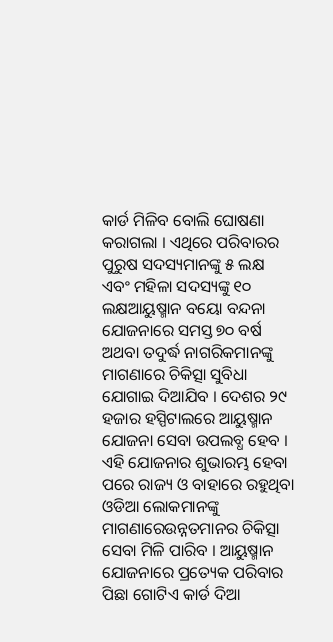କାର୍ଡ ମିଳିବ ବୋଲି ଘୋଷଣା କରାଗଲା । ଏଥିରେ ପରିବାରର ପୁରୁଷ ସଦସ୍ୟମାନଙ୍କୁ ୫ ଲକ୍ଷ ଏବଂ ମହିଳା ସଦସ୍ୟଙ୍କୁ ୧୦ ଲକ୍ଷଆୟୁଷ୍ମାନ ବୟୋ ବନ୍ଦନା ଯୋଜନାରେ ସମସ୍ତ ୭୦ ବର୍ଷ ଅଥବା ତଦୁର୍ଦ୍ଧ ନାଗରିକମାନଙ୍କୁ ମାଗଣାରେ ଚିକିତ୍ସା ସୁବିଧା ଯୋଗାଇ ଦିଆଯିବ । ଦେଶର ୨୯ ହଜାର ହସ୍ପିଟାଲରେ ଆୟୁଷ୍ମାନ ଯୋଜନା ସେବା ଉପଲବ୍ଧ ହେବ । ଏହି ଯୋଜନାର ଶୁଭାରମ୍ଭ ହେବା ପରେ ରାଜ୍ୟ ଓ ବାହାରେ ରହୁଥିବା ଓଡିଆ ଲୋକମାନଙ୍କୁ ମାଗଣାରେଉନ୍ନତମାନର ଚିକିତ୍ସା ସେବା ମିଳି ପାରିବ । ଆୟୁଷ୍ମାନ ଯୋଜନାରେ ପ୍ରତ୍ୟେକ ପରିବାର ପିଛା ଗୋଟିଏ କାର୍ଡ ଦିଆ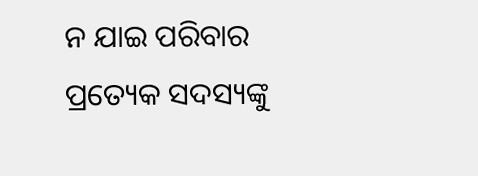ନ ଯାଇ ପରିବାର ପ୍ରତ୍ୟେକ ସଦସ୍ୟଙ୍କୁ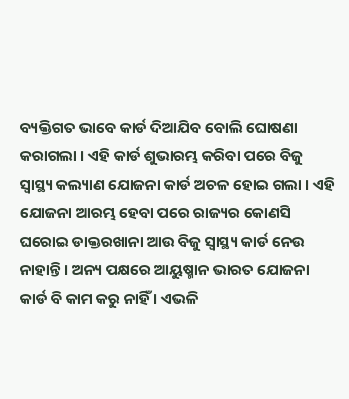ବ୍ୟକ୍ତିଗତ ଭାବେ କାର୍ଡ ଦିଆଯିବ ବୋଲି ଘୋଷଣା କରାଗଲା । ଏହି କାର୍ଡ ଶୁଭାରମ୍ଭ କରିବା ପରେ ବିଜୁ ସ୍ୱାସ୍ଥ୍ୟ କଲ୍ୟାଣ ଯୋଜନା କାର୍ଡ ଅଚଳ ହୋଇ ଗଲା । ଏହି ଯୋଜନା ଆରମ୍ଭ ହେବା ପରେ ରାଜ୍ୟର କୋଣସି ଘରୋଇ ଡାକ୍ତରଖାନା ଆଉ ବିଜୁ ସ୍ୱାସ୍ଥ୍ୟ କାର୍ଡ ନେଉ ନାହାନ୍ତି । ଅନ୍ୟ ପକ୍ଷରେ ଆୟୁଷ୍ମାନ ଭାରତ ଯୋଜନା କାର୍ଡ ବି କାମ କରୁ ନାହିଁ । ଏଭଳି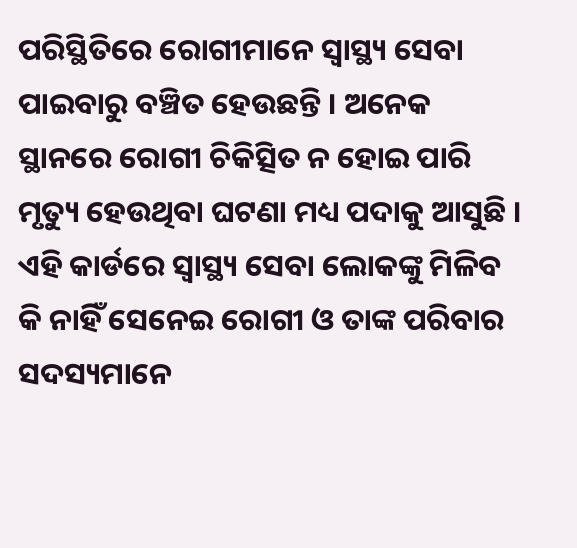ପରିସ୍ଥିତିରେ ରୋଗୀମାନେ ସ୍ୱାସ୍ଥ୍ୟ ସେବା ପାଇବାରୁ ବଞ୍ଚିତ ହେଉଛନ୍ତି । ଅନେକ ସ୍ଥାନରେ ରୋଗୀ ଚିକିତ୍ସିତ ନ ହୋଇ ପାରି ମୃତ୍ୟୁ ହେଉଥିବା ଘଟଣା ମଧ୍ୟ ପଦାକୁ ଆସୁଛି । ଏହି କାର୍ଡରେ ସ୍ୱାସ୍ଥ୍ୟ ସେବା ଲୋକଙ୍କୁ ମିଳିବ କି ନାହିଁ ସେନେଇ ରୋଗୀ ଓ ତାଙ୍କ ପରିବାର ସଦସ୍ୟମାନେ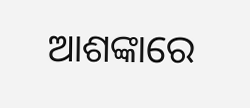ଆଶଙ୍କାରେ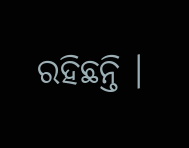ରହିଛନ୍ତି ।